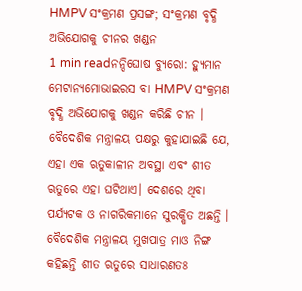HMPV ସଂକ୍ରମଣ ପ୍ରସଙ୍ଗ; ସଂକ୍ରମଣ ବୃଦ୍ଧି ଅଭିଯୋଗକୁ ଚୀନର ଖଣ୍ଡନ
1 min readନନ୍ଦିଘୋଷ ବ୍ୟୁରୋ: ହ୍ୟୁମାନ ମେଟାନ୍ୟମୋଭାଇରସ ବା HMPV ସଂକ୍ରମଣ ବୃଦ୍ଧି ଅଭିଯୋଗକୁ ଖଣ୍ଡନ କରିଛି ଚୀନ । ବୈଦେଶିକ ମନ୍ତ୍ରାଳୟ ପକ୍ଷରୁ କୁହାଯାଇଛି ଯେ, ଏହା ଏକ ଋତୁକାଳୀନ ଅବସ୍ଥା ଏବଂ ଶୀତ ଋତୁରେ ଏହା ଘଟିଥାଏ। ଦେଶରେ ଥିବା ପର୍ଯ୍ୟଟକ ଓ ନାଗରିକମାନେ ସୁରକ୍ଷିତ ଅଛନ୍ତି । ବୈଦେଶିକ ମନ୍ତ୍ରାଳୟ ମୁଖପାତ୍ର ମାଓ ନିଙ୍ଗ କହିଛନ୍ତି ଶୀତ ଋତୁରେ ସାଧାରଣତଃ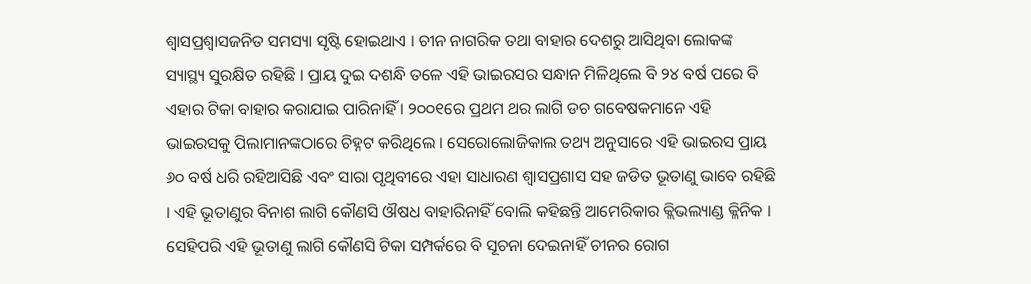ଶ୍ୱାସପ୍ରଶ୍ୱାସଜନିତ ସମସ୍ୟା ସୃଷ୍ଟି ହୋଇଥାଏ । ଚୀନ ନାଗରିକ ତଥା ବାହାର ଦେଶରୁ ଆସିଥିବା ଲୋକଙ୍କ ସ୍ୟାସ୍ଥ୍ୟ ସୁରକ୍ଷିତ ରହିଛି । ପ୍ରାୟ ଦୁଇ ଦଶନ୍ଧି ତଳେ ଏହି ଭାଇରସର ସନ୍ଧାନ ମିଳିଥିଲେ ବି ୨୪ ବର୍ଷ ପରେ ବି ଏହାର ଟିକା ବାହାର କରାଯାଇ ପାରିନାହିଁ । ୨୦୦୧ରେ ପ୍ରଥମ ଥର ଲାଗି ଡଚ ଗବେଷକମାନେ ଏହି ଭାଇରସକୁ ପିଲାମାନଙ୍କଠାରେ ଚିହ୍ନଟ କରିଥିଲେ । ସେରୋଲୋଜିକାଲ ତଥ୍ୟ ଅନୁସାରେ ଏହି ଭାଇରସ ପ୍ରାୟ ୬୦ ବର୍ଷ ଧରି ରହିଆସିଛି ଏବଂ ସାରା ପୃଥିବୀରେ ଏହା ସାଧାରଣ ଶ୍ବାସପ୍ରଶାସ ସହ ଜଡିତ ଭୂତାଣୁ ଭାବେ ରହିଛି । ଏହି ଭୂତାଣୁର ବିନାଶ ଲାଗି କୌଣସି ଔଷଧ ବାହାରିନାହିଁ ବୋଲି କହିଛନ୍ତି ଆମେରିକାର କ୍ଲିଭଲ୍ୟାଣ୍ଡ କ୍ଳିନିକ ।
ସେହିପରି ଏହି ଭୂତାଣୁ ଲାଗି କୌଣସି ଟିକା ସମ୍ପର୍କରେ ବି ସୂଚନା ଦେଇନାହିଁ ଚୀନର ରୋଗ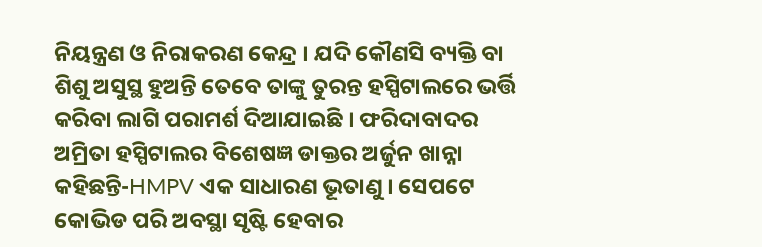ନିୟନ୍ତ୍ରଣ ଓ ନିରାକରଣ କେନ୍ଦ୍ର । ଯଦି କୌଣସି ବ୍ୟକ୍ତି ବା ଶିଶୁ ଅସୁସ୍ଥ ହୁଅନ୍ତି ତେବେ ତାଙ୍କୁ ତୁରନ୍ତ ହସ୍ପିଟାଲରେ ଭର୍ତ୍ତି କରିବା ଲାଗି ପରାମର୍ଶ ଦିଆଯାଇଛି । ଫରିଦାବାଦର ଅମ୍ରିତା ହସ୍ପିଟାଲର ବିଶେଷଜ୍ଞ ଡାକ୍ତର ଅର୍ଜୁନ ଖାନ୍ନା କହିଛନ୍ତି-HMPV ଏକ ସାଧାରଣ ଭୂତାଣୁ । ସେପଟେ କୋଭିଡ ପରି ଅବସ୍ଥା ସୃଷ୍ଟି ହେବାର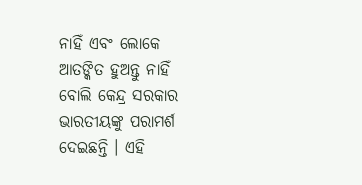ନାହିଁ ଏବଂ ଲୋକେ ଆତଙ୍କିତ ହୁଅନ୍ତୁ ନାହିଁ ବୋଲି କେନ୍ଦ୍ର ସରକାର ଭାରତୀୟଙ୍କୁ ପରାମର୍ଶ ଦେଇଛନ୍ତି । ଏହି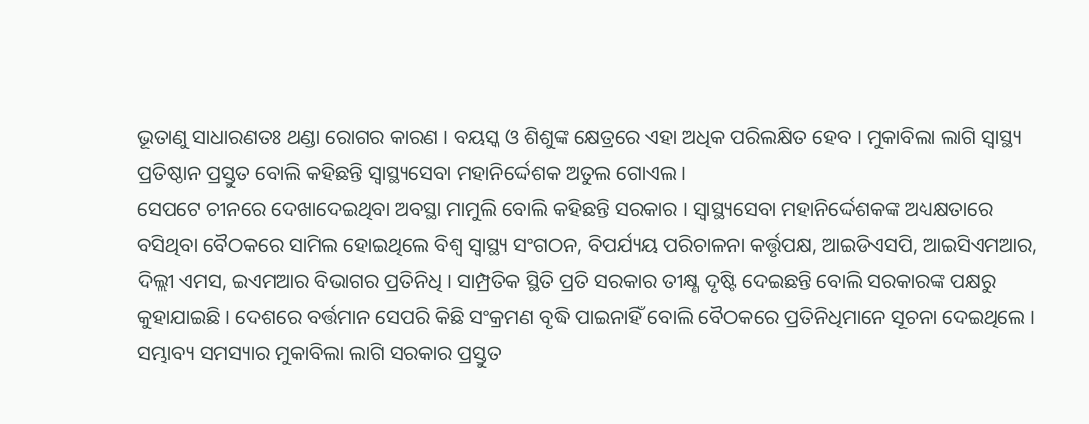ଭୂତାଣୁ ସାଧାରଣତଃ ଥଣ୍ଡା ରୋଗର କାରଣ । ବୟସ୍କ ଓ ଶିଶୁଙ୍କ କ୍ଷେତ୍ରରେ ଏହା ଅଧିକ ପରିଲକ୍ଷିତ ହେବ । ମୁକାବିଲା ଲାଗି ସ୍ବାସ୍ଥ୍ୟ ପ୍ରତିଷ୍ଠାନ ପ୍ରସ୍ତୁତ ବୋଲି କହିଛନ୍ତି ସ୍ବାସ୍ଥ୍ୟସେବା ମହାନିର୍ଦ୍ଦେଶକ ଅତୁଲ ଗୋଏଲ ।
ସେପଟେ ଚୀନରେ ଦେଖାଦେଇଥିବା ଅବସ୍ଥା ମାମୁଲି ବୋଲି କହିଛନ୍ତି ସରକାର । ସ୍ବାସ୍ଥ୍ୟସେବା ମହାନିର୍ଦ୍ଦେଶକଙ୍କ ଅଧ୍ୟକ୍ଷତାରେ ବସିଥିବା ବୈଠକରେ ସାମିଲ ହୋଇଥିଲେ ବିଶ୍ବ ସ୍ବାସ୍ଥ୍ୟ ସଂଗଠନ, ବିପର୍ଯ୍ୟୟ ପରିଚାଳନା କର୍ତ୍ତୃପକ୍ଷ, ଆଇଡିଏସପି, ଆଇସିଏମଆର, ଦିଲ୍ଲୀ ଏମସ, ଇଏମଆର ବିଭାଗର ପ୍ରତିନିଧି । ସାମ୍ପ୍ରତିକ ସ୍ଥିତି ପ୍ରତି ସରକାର ତୀକ୍ଷ୍ଣ ଦୃଷ୍ଟି ଦେଇଛନ୍ତି ବୋଲି ସରକାରଙ୍କ ପକ୍ଷରୁ କୁହାଯାଇଛି । ଦେଶରେ ବର୍ତ୍ତମାନ ସେପରି କିଛି ସଂକ୍ରମଣ ବୃଦ୍ଧି ପାଇନାହିଁ ବୋଲି ବୈଠକରେ ପ୍ରତିନିଧିମାନେ ସୂଚନା ଦେଇଥିଲେ । ସମ୍ଭାବ୍ୟ ସମସ୍ୟାର ମୁକାବିଲା ଲାଗି ସରକାର ପ୍ରସ୍ତୁତ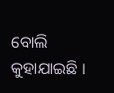ବୋଲି କୁହାଯାଇଛି ।